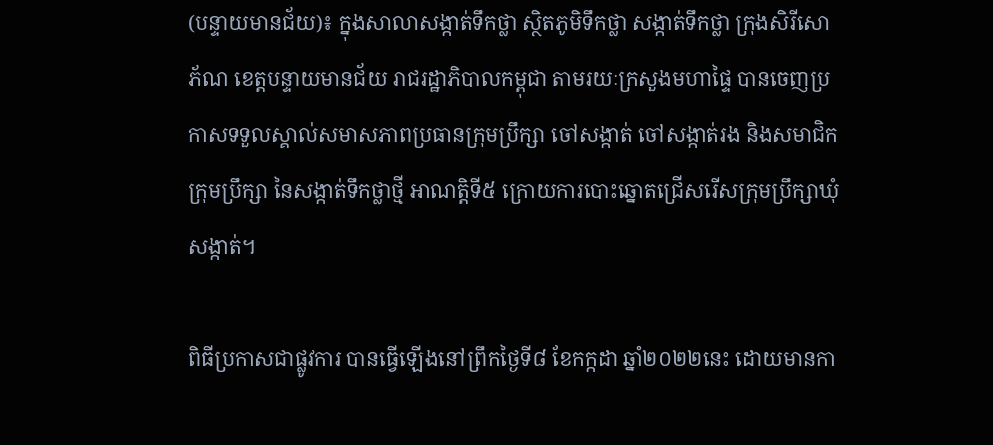(បន្ទាយមានជ័យ)៖ ក្នុងសាលាសង្កាត់ទឹកថ្លា ស្ថិតភូមិទឹកថ្លា សង្កាត់ទឹកថ្លា ក្រុងសិរីសោភ័ណ ខេត្តបន្ទាយមានជ័យ រាជរដ្ឋាភិបាលកម្ពុជា តាមរយៈក្រសួងមហាផ្ទៃ បានចេញប្រកាសទទួលស្គាល់សមាសភាពប្រធានក្រុមប្រឹក្សា ចៅសង្កាត់ ចៅសង្កាត់រង និងសមាជិកក្រុមប្រឹក្សា នៃសង្កាត់ទឹកថ្លាថ្មី អាណត្តិទី៥ ក្រោយការបោះឆ្នោតជ្រើសរើសក្រុមប្រឹក្សាឃុំសង្កាត់។

ពិធីប្រកាសជាផ្លូវការ បានធ្វើឡើងនៅព្រឹកថ្ងៃទី៨ ខែកក្កដា ឆ្នាំ២០២២នេះ ដោយមានកា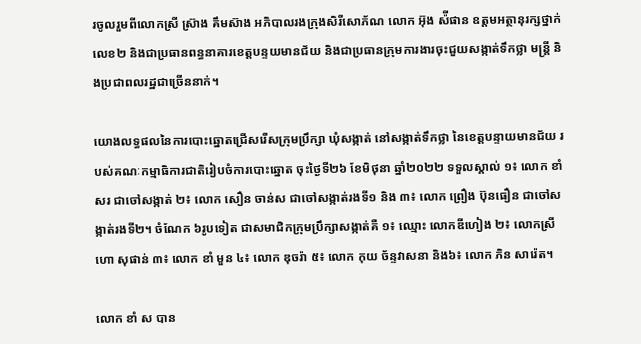រចូលរួមពីលោកស្រី ស៊្រាង គឹមស៊ាង អភិបាលរងក្រុងសិរីសោភ័ណ លោក អ៊ុង ស៉ីផាន ឧត្តមអត្ថានុរក្សថ្នាក់លេខ២ និងជាប្រធានពន្ធនាគារខេត្តបន្ទយមានជ័យ និងជាប្រធានក្រុមការងារចុះជួយសង្កាត់ទឹកថ្លា មន្ត្រី និងប្រជាពលរដ្ឋជាច្រើននាក់។

យោងលទ្ធផលនៃការបោះឆ្នោតជ្រើសរើសក្រុមប្រឹក្សា ឃុំសង្កាត់ នៅសង្កាត់ទឹកថ្លា នៃខេត្តបន្ទាយមានជ័យ របស់គណៈកម្មាធិការជាតិរៀបចំការបោះឆ្នោត ចុះថ្ងៃទី២៦ ខែមិថុនា ឆ្នាំ២០២២ ទទួលស្គាល់ ១៖ លោក ខាំ សរ ជាចៅសង្កាត់ ២៖ លោក សឿន ចាន់ស ជាចៅសង្កាត់រងទី១ និង ៣៖ លោក ព្រឿង ប៊ុនធឿន ជាចៅសង្កាត់រងទី២។ ចំណែក ៦រូបទៀត ជាសមាជិកក្រុមប្រឹក្សាសង្កាត់គឺ ១៖ ឈ្មោះ លោកឌីហៀង ២៖ លោកស្រី ហោ សុផាន់ ៣៖ លោក ខាំ មួន ៤៖ លោក ឌុចរ៉ា ៥៖ លោក កុយ ច័ន្ទវាសនា និង៦៖ លោក ភិន សារ៉េត។

លោក ខាំ ស បាន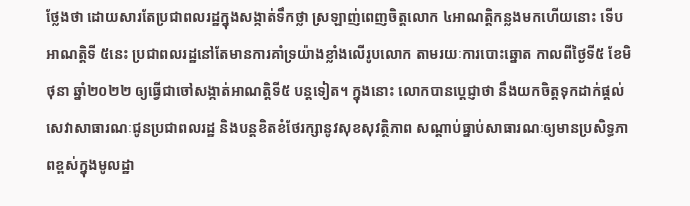ថ្លែងថា ដោយសារតែប្រជាពលរដ្ឋក្នុងសង្កាត់ទឹកថ្លា ស្រឡាញ់ពេញចិត្តលោក ៤អាណត្តិកន្លងមកហើយនោះ ទើបអាណត្តិទី ៥នេះ ប្រជាពលរដ្ឋនៅតែមានការគាំទ្រយ៉ាងខ្លាំងលើរូបលោក តាមរយៈការបោះឆ្នោត កាលពីថ្ងៃទី៥ ខែមិថុនា ឆ្នាំ២០២២ ឲ្យធ្វើជាចៅសង្កាត់អាណត្តិទី៥ បន្តទៀត។ ក្នុងនោះ លោកបានប្តេជ្ញាថា នឹងយកចិត្តទុកដាក់ផ្ដល់សេវាសាធារណៈជូនប្រជាពលរដ្ឋ និងបន្តខិតខំថែរក្សានូវសុខសុវត្ថិភាព សណ្ដាប់ធ្នាប់សាធារណៈឲ្យមានប្រសិទ្ធភាពខ្ពស់ក្នុងមូលដ្ឋា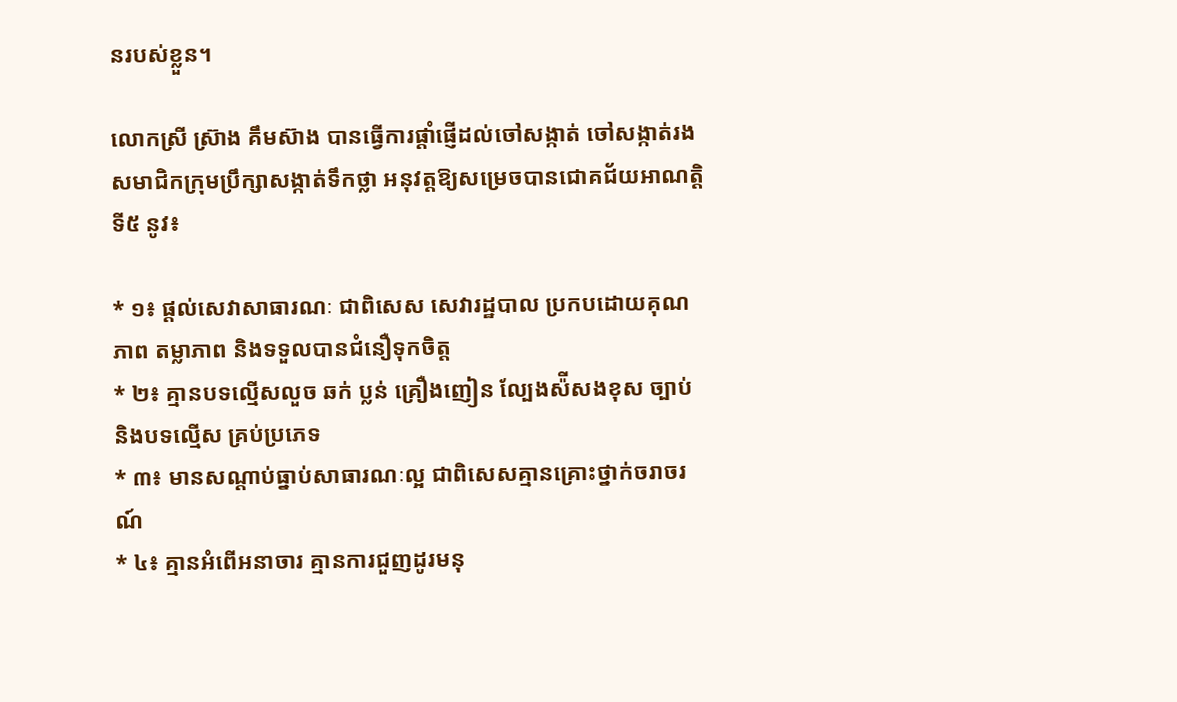នរបស់ខ្លួន។

លោកស្រី ស៊្រាង គឹមស៊ាង បានធ្វើការផ្តាំផ្ញើដល់ចៅសង្កាត់ ចៅសង្កាត់រង សមាជិកក្រុមប្រឹក្សាសង្កាត់ទឹកថ្លា អនុវត្តឱ្យសម្រេចបានជោគជ័យអាណត្តិទី៥ នូវ៖

* ១៖ ផ្តល់សេវាសាធារណៈ ជាពិសេស សេវារដ្ឋបាល ប្រកបដោយគុណភាព តម្លាភាព និងទទួលបានជំនឿទុកចិត្ត
* ២៖ គ្មានបទល្មើសលួច ឆក់ ប្លន់ គ្រឿងញៀន ល្បែងស៉ីសងខុស ច្បាប់ និងបទល្មើស គ្រប់ប្រភេទ
* ៣៖ មានសណ្តាប់ធ្នាប់សាធារណៈល្អ ជាពិសេសគ្មានគ្រោះថ្នាក់ចរាចរណ៍
* ៤៖ គ្មានអំពើអនាចារ គ្មានការជួញដូរមនុ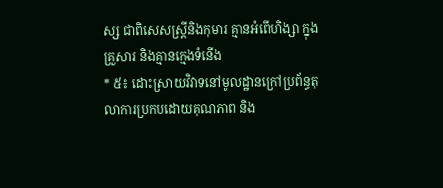ស្ស ជាពិសេសស្ត្រីនិងកុមារ គ្មានអំពើហិង្សា ក្នុងគ្រួសារ និងគ្មានក្មេងទំនើង
* ៥៖ ដោះស្រាយវិវាទនៅមូលដ្ឋានក្រៅប្រព័ន្ធតុលាការប្រកបដោយគុណភាព និង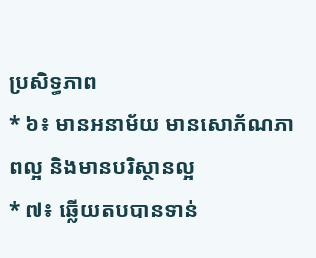ប្រសិទ្ធភាព
* ៦៖ មានអនាម័យ មានសោភ័ណភាពល្អ និងមានបរិស្ថានល្អ
* ៧៖ ឆ្លើយតបបានទាន់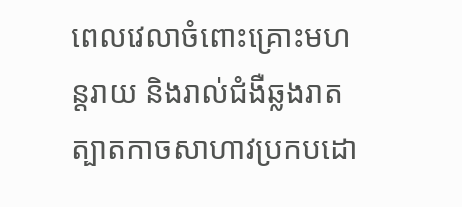ពេលវេលាចំពោះគ្រោះមហន្តរាយ និងរាល់ជំងឺឆ្លងរាតត្បាតកាចសាហាវប្រកបដោ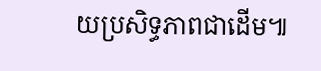យប្រសិទ្ធភាពជាដើម៕